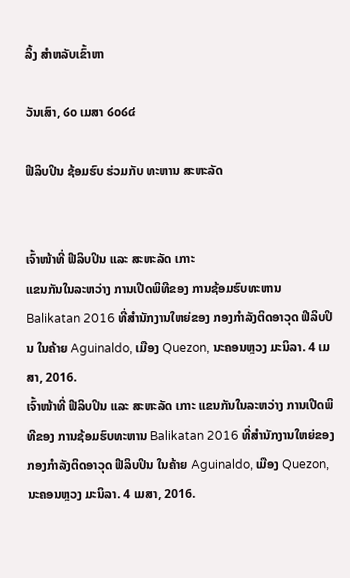ລິ້ງ ສຳຫລັບເຂົ້າຫາ

ວັນເສົາ, ໒໐ ເມສາ ໒໐໒໔

ຟີລິບປິນ ຊ້ອມຮົບ ຮ່ວມກັບ ທະຫານ ສະຫະລັດ


ເຈົ້າໜ້າທີ່ ຟີລິບປິນ ແລະ ສະຫະລັດ ເກາະ
ແຂນກັນໃນລະຫວ່າງ ການເປີດພິທີຂອງ ການຊ້ອມຮົບທະຫານ Balikatan 2016 ທີ່ສຳນັກງານໃຫຍ່ຂອງ ກອງກຳລັງຕິດອາວຸດ ຟີລິບປິນ ໃນຄ້າຍ Aguinaldo, ເມືອງ Quezon, ນະຄອນຫຼວງ ມະນິລາ. 4 ເມສາ, 2016.
ເຈົ້າໜ້າທີ່ ຟີລິບປິນ ແລະ ສະຫະລັດ ເກາະ ແຂນກັນໃນລະຫວ່າງ ການເປີດພິທີຂອງ ການຊ້ອມຮົບທະຫານ Balikatan 2016 ທີ່ສຳນັກງານໃຫຍ່ຂອງ ກອງກຳລັງຕິດອາວຸດ ຟີລິບປິນ ໃນຄ້າຍ Aguinaldo, ເມືອງ Quezon, ນະຄອນຫຼວງ ມະນິລາ. 4 ເມສາ, 2016.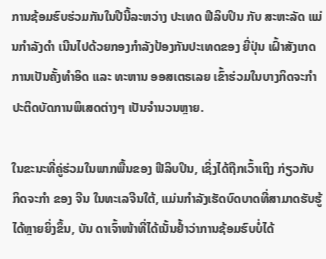ການຊ້ອມຮົບຮ່ວມກັນໃນປີນີ້ລະຫວ່າງ ປະເທດ ຟີລິບປິນ ກັບ ສະຫະລັດ ແມ່ນກຳລັງດຳ ເນີນໄປດ້ວຍກອງກຳລັງປ້ອງກັນປະເທດຂອງ ຍີ່ປຸ່ນ ເຝົ້າສັງເກດການເປັນຄັ້ງທຳອິດ ແລະ ທະຫານ ອອສເຕຣເລຍ ເຂົ້າຮ່ວມໃນບາງກິດຈະກຳປະຕິດບັດການພິເສດຕ່າງໆ ເປັນຈຳນວນຫຼາຍ.

ໃນຂະນະທີ່ຄູ່ຮ່ວມໃນພາກພື້ນຂອງ ຟີລິບປິນ, ເຊິ່ງໄດ້ຖືກເວົ້າເຖິງ ກ່ຽວກັບ ກິດຈະກຳ ຂອງ ຈີນ ໃນທະເລຈີນໃຕ້, ແມ່ນກຳລັງເຮັດບົດບາດທີ່ສາມາດຮັບຮູ້ໄດ້ຫຼາຍຍິ່ງຂຶ້ນ, ບັນ ດາເຈົ້າໜ້າທີ່ໄດ້ເນັ້ນຢ້ຳວ່າການຊ້ອມຮົບບໍ່ໄດ້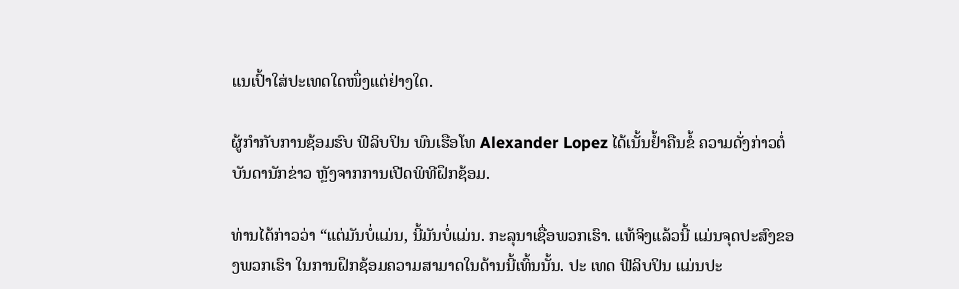ແນເປົ້າໃສ່ປະເທດໃດໜຶ່ງແຕ່ຢ່າງໃດ.

ຜູ້ກຳກັບການຊ້ອມຮົບ ຟີລິບປິນ ພົນເຮືອໂທ Alexander Lopez ໄດ້ເນັ້ນຢ້ຳຄືນຂໍ້ ຄວາມດັ່ງກ່າວຕໍ່ບັນດານັກຂ່າວ ຫຼັງຈາກການເປີດພິທີຝຶກຊ້ອມ.

ທ່ານໄດ້ກ່າວວ່າ “ແຕ່ມັນບໍ່ແມ່ນ, ນີ້ມັນບໍ່ແມ່ນ. ກະລຸນາເຊື່ອພວກເຮົາ. ແທ້ຈິງແລ້ວນີ້ ແມ່ນຈຸດປະສົງຂອງພວກເຮົາ ໃນການຝຶກຊ້ອມຄວາມສາມາດໃນດ້ານນີ້ເທົ້ນນັ້ນ. ປະ ເທດ ຟີລິບປິນ ແມ່ນປະ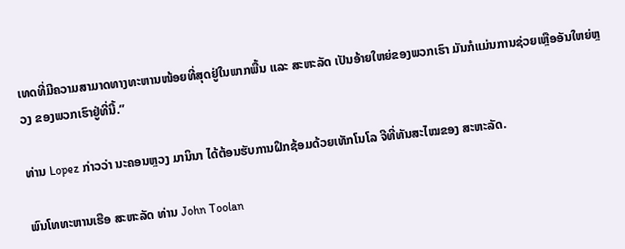ເທດທີ່ມີຄວາມສາມາດທາງທະຫານໜ້ອຍທີ່ສຸດຢູ່ໃນພາກພື້ນ ແລະ ສະຫະລັດ ເປັນອ້າຍໃຫຍ່ຂອງພວກເຮົາ ມັນກໍແມ່ນການຊ່ວຍເຫຼືອອັນໃຫຍ່ຫຼວງ ຂອງພວກເຮົາຢູ່ທີ່ນີ້.”

ທ່ານ Lopez ກ່າວວ່າ ນະຄອນຫຼວງ ມານິນາ ໄດ້ຕ້ອນຮັບການຝຶກຊ້ອມດ້ວຍເທັກໂນໂລ ຈີທີ່ທັນສະໄໝຂອງ ສະຫະລັດ.

ພົນໂທທະຫານເຮືອ ສະຫະລັດ ທ່ານ John Toolan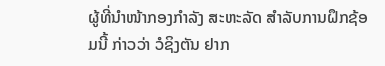ຜູ້ທີ່ນຳໜ້າກອງກຳລັງ ສະຫະລັດ ສຳລັບການຝຶກຊ້ອມນີ້ ກ່າວວ່າ ວໍຊິງຕັນ ຢາກ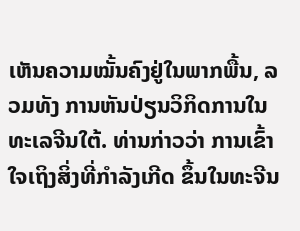ເຫັນຄວາມໝັ້ນຄົງຢູ່ໃນພາກພື້ນ, ລວມທັງ ການຫັນປ່ຽນວິກິດການໃນທະເລຈີນໃຕ້. ທ່ານກ່າວວ່າ ການເຂົ້າໃຈເຖິງສິ່ງທີ່ກຳລັງເກີດ ຂຶ້ນໃນທະຈີນ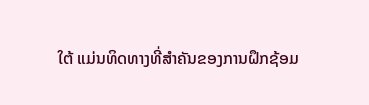ໃຕ້ ແມ່ນທິດທາງທີ່ສຳຄັນຂອງການຝຶກຊ້ອມ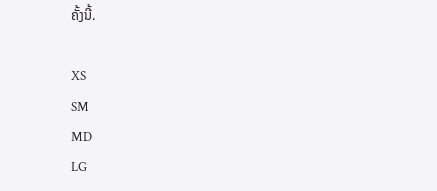ຄັ້ງນີ້.

XS
SM
MD
LG